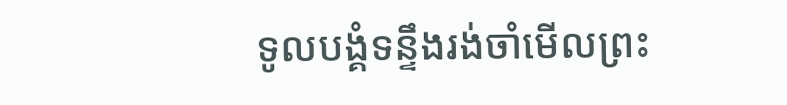ទូលបង្គំទន្ទឹងរង់ចាំមើលព្រះ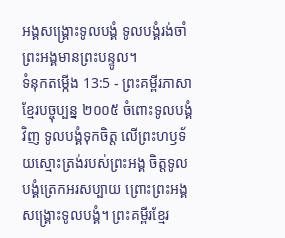អង្គសង្គ្រោះទូលបង្គំ ទូលបង្គំរង់ចាំព្រះអង្គមានព្រះបន្ទូល។
ទំនុកតម្កើង 13:5 - ព្រះគម្ពីរភាសាខ្មែរបច្ចុប្បន្ន ២០០៥ ចំពោះទូលបង្គំវិញ ទូលបង្គំទុកចិត្ត លើព្រះហឫទ័យស្មោះត្រង់របស់ព្រះអង្គ ចិត្តទូលបង្គំត្រេកអរសប្បាយ ព្រោះព្រះអង្គសង្គ្រោះទូលបង្គំ។ ព្រះគម្ពីរខ្មែរ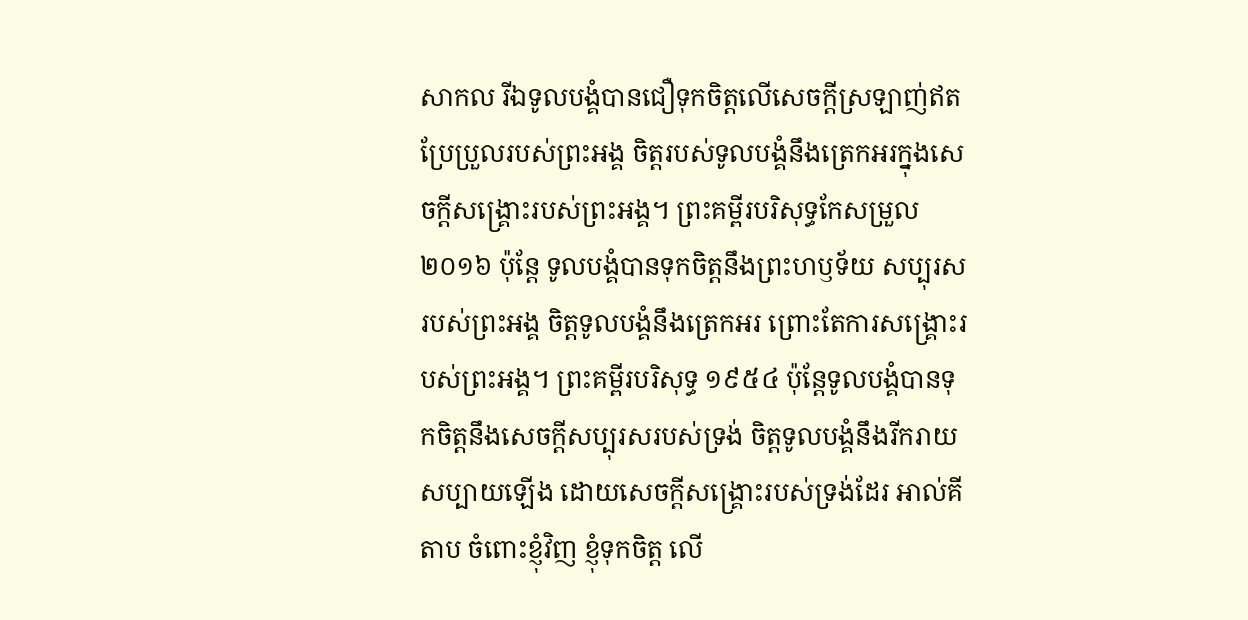សាកល រីឯទូលបង្គំបានជឿទុកចិត្តលើសេចក្ដីស្រឡាញ់ឥតប្រែប្រួលរបស់ព្រះអង្គ ចិត្តរបស់ទូលបង្គំនឹងត្រេកអរក្នុងសេចក្ដីសង្គ្រោះរបស់ព្រះអង្គ។ ព្រះគម្ពីរបរិសុទ្ធកែសម្រួល ២០១៦ ប៉ុន្តែ ទូលបង្គំបានទុកចិត្តនឹងព្រះហឫទ័យ សប្បុរសរបស់ព្រះអង្គ ចិត្តទូលបង្គំនឹងត្រេកអរ ព្រោះតែការសង្គ្រោះរបស់ព្រះអង្គ។ ព្រះគម្ពីរបរិសុទ្ធ ១៩៥៤ ប៉ុន្តែទូលបង្គំបានទុកចិត្តនឹងសេចក្ដីសប្បុរសរបស់ទ្រង់ ចិត្តទូលបង្គំនឹងរីករាយសប្បាយឡើង ដោយសេចក្ដីសង្គ្រោះរបស់ទ្រង់ដែរ អាល់គីតាប ចំពោះខ្ញុំវិញ ខ្ញុំទុកចិត្ត លើ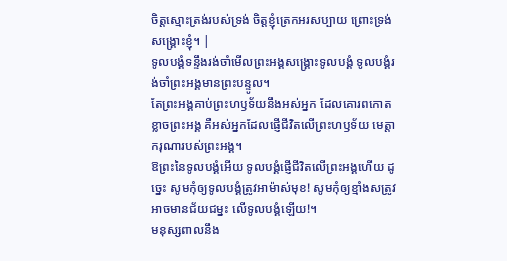ចិត្តស្មោះត្រង់របស់ទ្រង់ ចិត្តខ្ញុំត្រេកអរសប្បាយ ព្រោះទ្រង់សង្គ្រោះខ្ញុំ។ |
ទូលបង្គំទន្ទឹងរង់ចាំមើលព្រះអង្គសង្គ្រោះទូលបង្គំ ទូលបង្គំរង់ចាំព្រះអង្គមានព្រះបន្ទូល។
តែព្រះអង្គគាប់ព្រះហឫទ័យនឹងអស់អ្នក ដែលគោរពកោតខ្លាចព្រះអង្គ គឺអស់អ្នកដែលផ្ញើជីវិតលើព្រះហឫទ័យ មេត្តាករុណារបស់ព្រះអង្គ។
ឱព្រះនៃទូលបង្គំអើយ ទូលបង្គំផ្ញើជីវិតលើព្រះអង្គហើយ ដូច្នេះ សូមកុំឲ្យទូលបង្គំត្រូវអាម៉ាស់មុខ! សូមកុំឲ្យខ្មាំងសត្រូវអាចមានជ័យជម្នះ លើទូលបង្គំឡើយ!។
មនុស្សពាលនឹង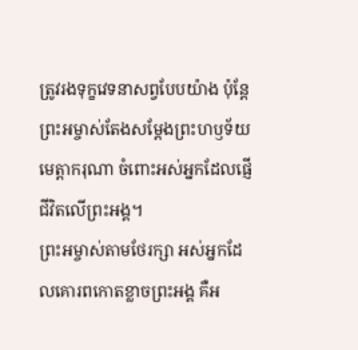ត្រូវរងទុក្ខវេទនាសព្វបែបយ៉ាង ប៉ុន្តែ ព្រះអម្ចាស់តែងសម្តែងព្រះហឫទ័យ មេត្តាករុណា ចំពោះអស់អ្នកដែលផ្ញើជីវិតលើព្រះអង្គ។
ព្រះអម្ចាស់តាមថែរក្សា អស់អ្នកដែលគោរពកោតខ្លាចព្រះអង្គ គឺអ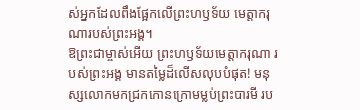ស់អ្នកដែលពឹងផ្អែកលើព្រះហឫទ័យ មេត្តាករុណារបស់ព្រះអង្គ។
ឱព្រះជាម្ចាស់អើយ ព្រះហឫទ័យមេត្តាករុណា របស់ព្រះអង្គ មានតម្លៃដ៏លើសលុបបំផុត! មនុស្សលោកមកជ្រកកោនក្រោមម្លប់ព្រះបារមី រប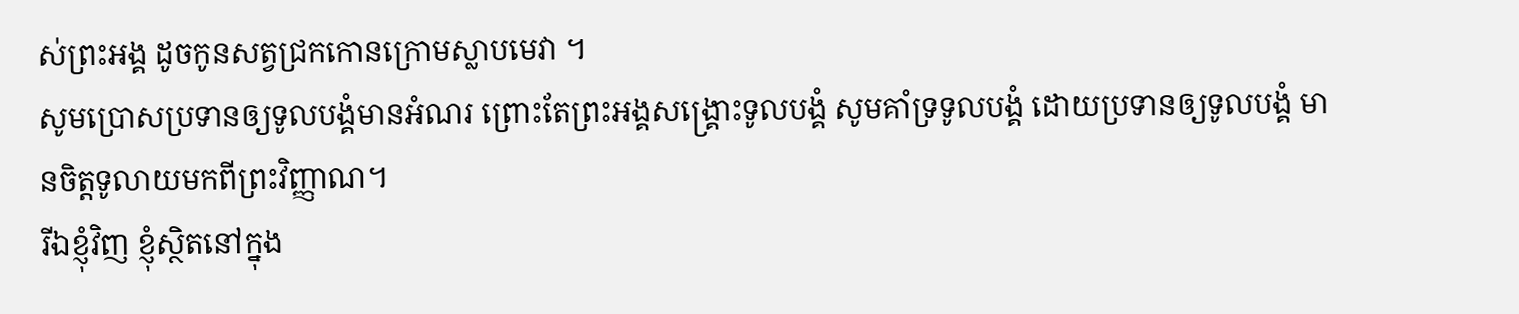ស់ព្រះអង្គ ដូចកូនសត្វជ្រកកោនក្រោមស្លាបមេវា ។
សូមប្រោសប្រទានឲ្យទូលបង្គំមានអំណរ ព្រោះតែព្រះអង្គសង្គ្រោះទូលបង្គំ សូមគាំទ្រទូលបង្គំ ដោយប្រទានឲ្យទូលបង្គំ មានចិត្តទូលាយមកពីព្រះវិញ្ញាណ។
រីឯខ្ញុំវិញ ខ្ញុំស្ថិតនៅក្នុង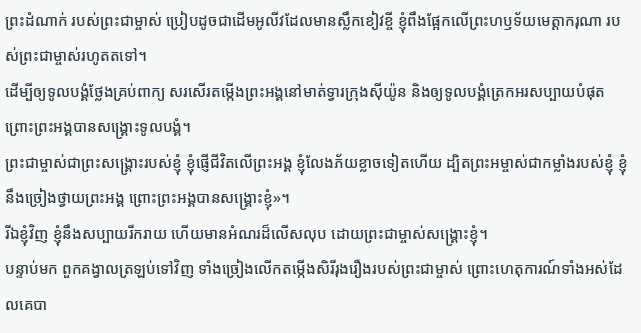ព្រះដំណាក់ របស់ព្រះជាម្ចាស់ ប្រៀបដូចជាដើមអូលីវដែលមានស្លឹកខៀវខ្ចី ខ្ញុំពឹងផ្អែកលើព្រះហឫទ័យមេត្តាករុណា របស់ព្រះជាម្ចាស់រហូតតទៅ។
ដើម្បីឲ្យទូលបង្គំថ្លែងគ្រប់ពាក្យ សរសើរតម្កើងព្រះអង្គនៅមាត់ទ្វារក្រុងស៊ីយ៉ូន និងឲ្យទូលបង្គំត្រេកអរសប្បាយបំផុត ព្រោះព្រះអង្គបានសង្គ្រោះទូលបង្គំ។
ព្រះជាម្ចាស់ជាព្រះសង្គ្រោះរបស់ខ្ញុំ ខ្ញុំផ្ញើជីវិតលើព្រះអង្គ ខ្ញុំលែងភ័យខ្លាចទៀតហើយ ដ្បិតព្រះអម្ចាស់ជាកម្លាំងរបស់ខ្ញុំ ខ្ញុំនឹងច្រៀងថ្វាយព្រះអង្គ ព្រោះព្រះអង្គបានសង្គ្រោះខ្ញុំ»។
រីឯខ្ញុំវិញ ខ្ញុំនឹងសប្បាយរីករាយ ហើយមានអំណរដ៏លើសលុប ដោយព្រះជាម្ចាស់សង្គ្រោះខ្ញុំ។
បន្ទាប់មក ពួកគង្វាលត្រឡប់ទៅវិញ ទាំងច្រៀងលើកតម្កើងសិរីរុងរឿងរបស់ព្រះជាម្ចាស់ ព្រោះហេតុការណ៍ទាំងអស់ដែលគេបា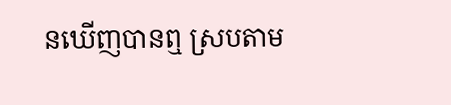នឃើញបានឮ ស្របតាម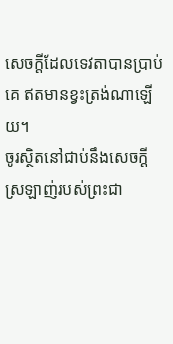សេចក្ដីដែលទេវតាបានប្រាប់គេ ឥតមានខ្វះត្រង់ណាឡើយ។
ចូរស្ថិតនៅជាប់នឹងសេចក្ដីស្រឡាញ់របស់ព្រះជា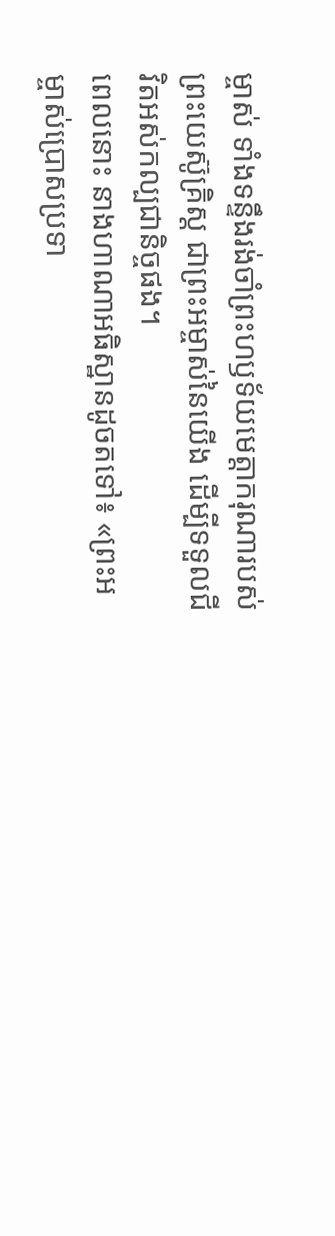ម្ចាស់ ទាំងទន្ទឹងរង់ចាំព្រះហឫទ័យមេត្តាករុណារបស់ព្រះយេស៊ូគ្រិស្ត ជាព្រះអម្ចាស់នៃយើង ដើម្បីទទួលជីវិតអស់កល្បជានិច្ចផង។
ពេលនោះ នាងហាណាអធិស្ឋានដូចតទៅ៖ «ព្រះអម្ចាស់ប្រោសប្រទា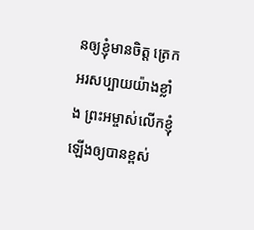នឲ្យខ្ញុំមានចិត្ត ត្រេកអរសប្បាយយ៉ាងខ្លាំង ព្រះអម្ចាស់លើកខ្ញុំឡើងឲ្យបានខ្ពស់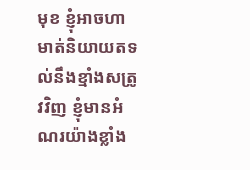មុខ ខ្ញុំអាចហាមាត់និយាយតទល់នឹងខ្មាំងសត្រូវវិញ ខ្ញុំមានអំណរយ៉ាងខ្លាំង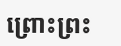ព្រោះព្រះ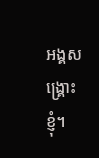អង្គសង្គ្រោះខ្ញុំ។